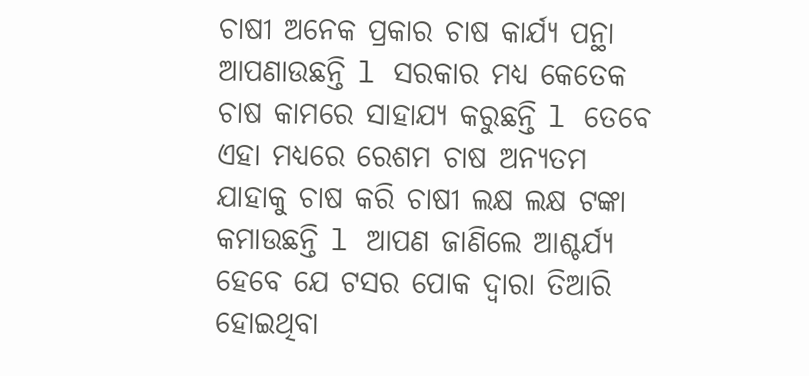ଚାଷୀ ଅନେକ ପ୍ରକାର ଚାଷ କାର୍ଯ୍ୟ ପନ୍ଥା ଆପଣାଉଛନ୍ତି l ସରକାର ମଧ୍ୟ କେତେକ ଚାଷ କାମରେ ସାହାଯ୍ୟ କରୁଛନ୍ତି l ତେବେ ଏହା ମଧ୍ୟରେ ରେଶମ ଚାଷ ଅନ୍ୟତମ ଯାହାକୁ ଚାଷ କରି ଚାଷୀ ଲକ୍ଷ ଲକ୍ଷ ଟଙ୍କା କମାଉଛନ୍ତି l ଆପଣ ଜାଣିଲେ ଆଶ୍ଚର୍ଯ୍ୟ ହେବେ ଯେ ଟସର ପୋକ ଦ୍ୱାରା ତିଆରି ହୋଇଥିବା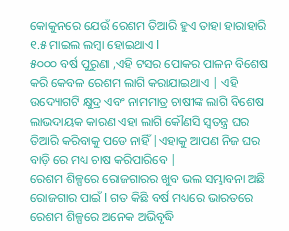କୋକୁନରେ ଯେଉଁ ରେଶମ ତିଆରି ହୁଏ ତାହା ହାରାହାରି ୧.୫ ମାଇଲ ଲମ୍ବା ହୋଇଥାଏ l
୫୦୦୦ ବର୍ଷ ପୁରୁଣା ,ଏହି ଟସର ପୋକର ପାଳନ ବିଶେଷ କରି କେବଳ ରେଶମ ଲାଗି କରାଯାଇଥାଏ | ଏହି ଉଦ୍ୟୋଗଟି କ୍ଷୁଦ୍ର ଏବଂ ନାମମାତ୍ର ଚାଷୀଙ୍କ ଲାଗି ବିଶେଷ ଲାଭଦାୟକ କାରଣ ଏହା ଲାଗି କୌଣସି ସ୍ୱତନ୍ତ୍ର ଘର ତିଆରି କରିବାକୁ ପଡେ ନାହିଁ |ଏହାକୁ ଆପଣ ନିଜ ଘର ବାଡ଼ି ରେ ମଧ୍ୟ ଚାଷ କରିପାରିବେ |
ରେଶମ ଶିଳ୍ପରେ ରୋଜଗାରର ଖୁବ ଭଲ ସମ୍ଭାବନା ଅଛି ରୋଜଗାର ପାଇଁ l ଗତ କିଛି ବର୍ଷ ମଧ୍ୟରେ ଭାରତରେ ରେଶମ ଶିଳ୍ପରେ ଅନେକ ଅଭିବୃଦ୍ଧି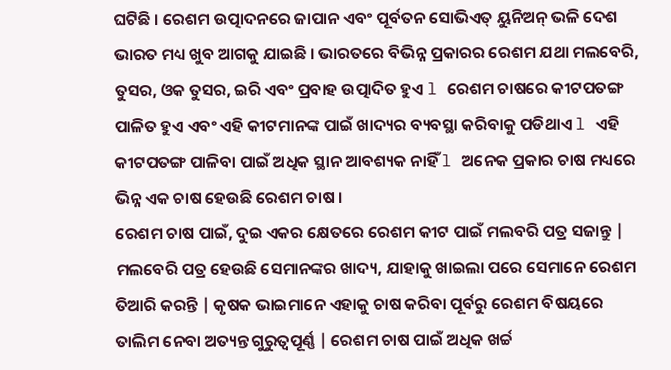ଘଟିଛି । ରେଶମ ଉତ୍ପାଦନରେ ଜାପାନ ଏବଂ ପୂର୍ବତନ ସୋଭିଏତ୍ ୟୁନିଅନ୍ ଭଳି ଦେଶ ଭାରତ ମଧ୍ୟ ଖୁବ ଆଗକୁ ଯାଇଛି । ଭାରତରେ ବିଭିନ୍ନ ପ୍ରକାରର ରେଶମ ଯଥା ମଲବେରି, ତୁସର, ଓକ ତୁସର, ଇରି ଏବଂ ପ୍ରବାହ ଉତ୍ପାଦିତ ହୁଏ l ରେଶମ ଚାଷରେ କୀଟପତଙ୍ଗ ପାଳିତ ହୁଏ ଏବଂ ଏହି କୀଟମାନଙ୍କ ପାଇଁ ଖାଦ୍ୟର ବ୍ୟବସ୍ଥା କରିବାକୁ ପଡିଥାଏ l ଏହି କୀଟପତଙ୍ଗ ପାଳିବା ପାଇଁ ଅଧିକ ସ୍ଥାନ ଆବଶ୍ୟକ ନାହିଁ l ଅନେକ ପ୍ରକାର ଚାଷ ମଧ୍ୟରେ ଭିନ୍ନ ଏକ ଚାଷ ହେଉଛି ରେଶମ ଚାଷ ।
ରେଶମ ଚାଷ ପାଇଁ, ଦୁଇ ଏକର କ୍ଷେତରେ ରେଶମ କୀଟ ପାଇଁ ମଲବରି ପତ୍ର ସଜାନ୍ତୁ | ମଲବେରି ପତ୍ର ହେଉଛି ସେମାନଙ୍କର ଖାଦ୍ୟ, ଯାହାକୁ ଖାଇଲା ପରେ ସେମାନେ ରେଶମ ତିଆରି କରନ୍ତି | କୃଷକ ଭାଇମାନେ ଏହାକୁ ଚାଷ କରିବା ପୂର୍ବରୁ ରେଶମ ବିଷୟରେ ତାଲିମ ନେବା ଅତ୍ୟନ୍ତ ଗୁରୁତ୍ୱପୂର୍ଣ୍ଣ | ରେଶମ ଚାଷ ପାଇଁ ଅଧିକ ଖର୍ଚ୍ଚ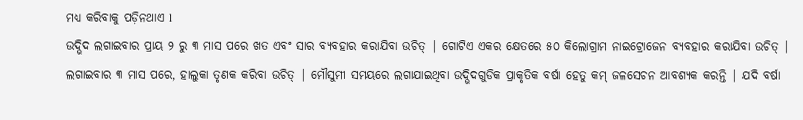ମଧ୍ୟ କରିବାକୁ ପଡ଼ିନଥାଏ l
ଉଦ୍ଭିଦ ଲଗାଇବାର ପ୍ରାୟ ୨ ରୁ ୩ ମାସ ପରେ ଖତ ଏବଂ ସାର ବ୍ୟବହାର କରାଯିବା ଉଚିତ୍ | ଗୋଟିଏ ଏକର କ୍ଷେତରେ ୫୦ କିଲୋଗ୍ରାମ ନାଇଟ୍ରୋଜେନ ବ୍ୟବହାର କରାଯିବା ଉଚିତ୍ | ଲଗାଇବାର ୩ ମାସ ପରେ, ହାଲୁକା ତୃଣକ କରିବା ଉଚିତ୍ | ମୌସୁମୀ ସମୟରେ ଲଗାଯାଇଥିବା ଉଦ୍ଭିଦଗୁଡିକ ପ୍ରାକୃତିକ ବର୍ଷା ହେତୁ କମ୍ ଜଳସେଚନ ଆବଶ୍ୟକ କରନ୍ତି | ଯଦି ବର୍ଷା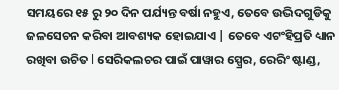ସମୟରେ ୧୫ ରୁ ୨୦ ଦିନ ପର୍ଯ୍ୟନ୍ତ ବର୍ଷା ନହୁଏ, ତେବେ ଉଦ୍ଭିଦଗୁଡିକୁ ଜଳସେଚନ କରିବା ଆବଶ୍ୟକ ହୋଇଯାଏ | ତେବେ ଏଟଂହିପ୍ରତି ଧ୍ୟାନ ରଖିବା ଉଚିତ l ସେରିକଲଚର ପାଇଁ ପାୱାର ସ୍ପ୍ରେର, ରେରିଂ ଷ୍ଟାଣ୍ଡ,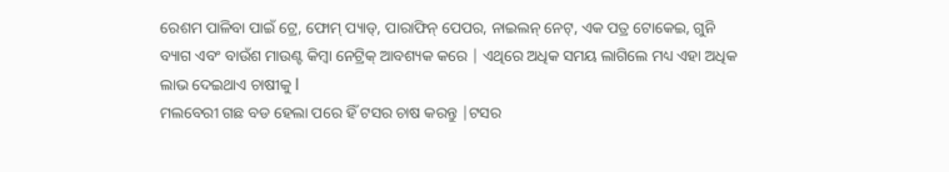ରେଶମ ପାଳିବା ପାଇଁ ଟ୍ରେ, ଫୋମ୍ ପ୍ୟାଡ୍, ପାରାଫିନ୍ ପେପର, ନାଇଲନ୍ ନେଟ୍, ଏକ ପତ୍ର ଟୋକେଇ, ଗୁନି ବ୍ୟାଗ ଏବଂ ବାଉଁଶ ମାଉଣ୍ଟ କିମ୍ବା ନେଟ୍ରିକ୍ ଆବଶ୍ୟକ କରେ | ଏଥିରେ ଅଧିକ ସମୟ ଲାଗିଲେ ମଧ୍ୟ ଏହା ଅଧିକ ଲାଭ ଦେଇଥାଏ ଚାଷୀକୁ l
ମଲବେରୀ ଗଛ ବଡ ହେଲା ପରେ ହିଁ ଟସର ଚାଷ କରନ୍ତୁ |ଟସର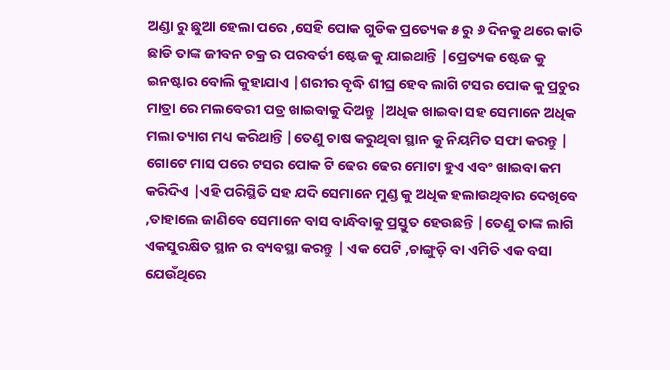ଅଣ୍ଡା ରୁ ଛୁଆ ହେଲା ପରେ ,ସେହି ପୋକ ଗୁଡିକ ପ୍ରତ୍ୟେକ ୫ ରୁ ୬ ଦିନକୁ ଥରେ କାତି ଛାଡି ତାଙ୍କ ଜୀବନ ଚକ୍ର ର ପରବର୍ତୀ ଷ୍ଟେଜ କୁ ଯାଇଥାନ୍ତି |ପ୍ରେତ୍ୟକ ଷ୍ଟେଜ କୁ ଇନଷ୍ଟାର ବୋଲି କୁହାଯାଏ |ଶରୀର ବୃଦ୍ଧି ଶୀଘ୍ର ହେବ ଲାଗି ଟସର ପୋକ କୁ ପ୍ରଚୁର ମାତ୍ରା ରେ ମଲବେରୀ ପତ୍ର ଖାଇବାକୁ ଦିଅନ୍ତୁ |ଅଧିକ ଖାଇବା ସହ ସେମାନେ ଅଧିକ ମଲା ତ୍ୟାଗ ମଧ୍ୟ କରିଥାନ୍ତି |ତେଣୁ ଚାଷ କରୁଥିବା ସ୍ଥାନ କୁ ନିୟମିତ ସଫା କରନ୍ତୁ | ଗୋଟେ ମାସ ପରେ ଟସର ପୋକ ଟି ଢେର ଢେର ମୋଟା ହୁଏ ଏବଂ ଖାଇବା କମ କରିଦିଏ |ଏହି ପରିସ୍ଥିତି ସହ ଯଦି ସେମାନେ ମୁଣ୍ଡ କୁ ଅଧିକ ହଲାଉଥିବାର ଦେଖିବେ ,ତାହାଲେ ଜାଣିବେ ସେମାନେ ବାସ ବାନ୍ଧିବାକୁ ପ୍ରସ୍ତୁତ ହେଉଛନ୍ତି |ତେଣୁ ତାଙ୍କ ଲାଗି ଏକସୁରକ୍ଷିତ ସ୍ଥାନ ର ବ୍ୟବସ୍ଥା କରନ୍ତୁ | ଏକ ପେଟି ,ଚାଙ୍ଗୁଡ଼ି ବା ଏମିତି ଏକ ବସା ଯେଉଁଥିରେ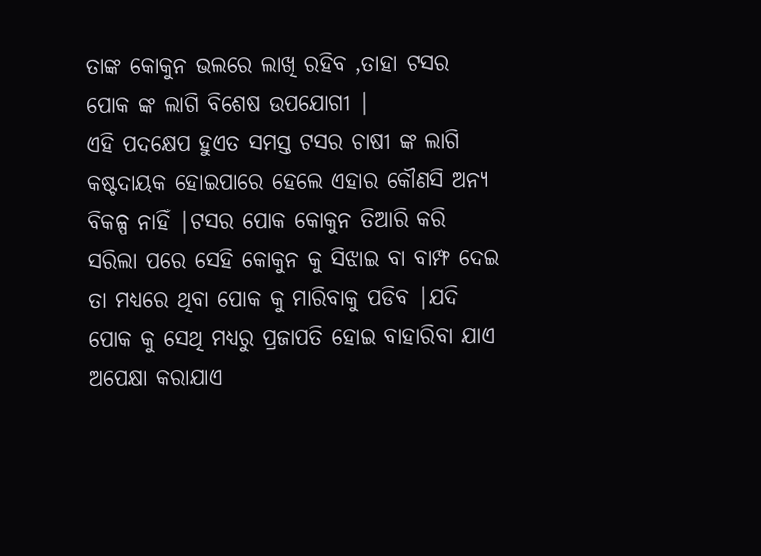ତାଙ୍କ କୋକୁନ ଭଲରେ ଲାଖି ରହିବ ,ତାହା ଟସର ପୋକ ଙ୍କ ଲାଗି ବିଶେଷ ଉପଯୋଗୀ |
ଏହି ପଦକ୍ଷେପ ହୁଏତ ସମସ୍ତ ଟସର ଚାଷୀ ଙ୍କ ଲାଗି କଷ୍ଟଦାୟକ ହୋଇପାରେ ହେଲେ ଏହାର କୌଣସି ଅନ୍ୟ ବିକଳ୍ପ ନାହିଁ |ଟସର ପୋକ କୋକୁନ ତିଆରି କରି ସରିଲା ପରେ ସେହି କୋକୁନ କୁ ସିଝାଇ ବା ବାମ୍ଫ ଦେଇ ତା ମଧ୍ୟରେ ଥିବା ପୋକ କୁ ମାରିବାକୁ ପଡିବ |ଯଦି ପୋକ କୁ ସେଥି ମଧ୍ୟରୁ ପ୍ରଜାପତି ହୋଇ ବାହାରିବା ଯାଏ ଅପେକ୍ଷା କରାଯାଏ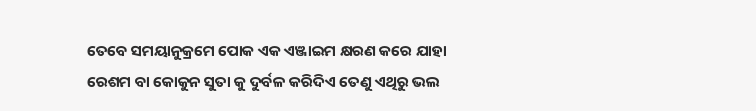ତେବେ ସମୟାନୁକ୍ରମେ ପୋକ ଏକ ଏଞ୍ଜାଇମ କ୍ଷରଣ କରେ ଯାହା ରେଶମ ବା କୋକୁନ ସୁତା କୁ ଦୁର୍ବଳ କରିଦିଏ ତେଣୁ ଏଥିରୁ ଭଲ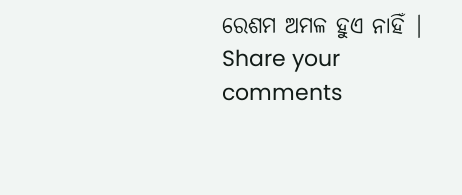ରେଶମ ଅମଳ ହୁଏ ନାହିଁ |
Share your comments